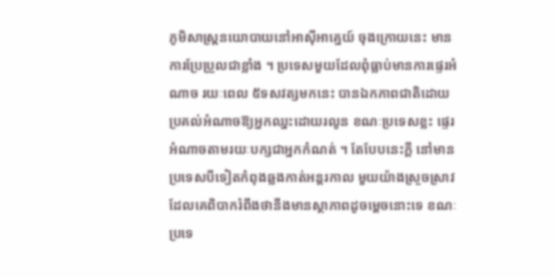ភូមិសាស្ត្រនយោបាយនៅអាស៊ីអាគ្នេយ៍ ចុងក្រោយនេះ មានការប្រែប្រួលជាខ្លាំង ។ ប្រទេសមួយដែលពុំធ្លាប់មានការផ្ទេរអំណាច រយៈពេល ៥ទសវត្សមកនេះ បានឯកភាពជាតិដោយប្រគល់អំណាចឱ្យអ្នកឈ្នះដោយរលូន ខណៈប្រទេសខ្លះ ផ្ទេរអំណាចតាមរយៈបក្សជាអ្នកកំណត់ ។ តែបែបនេះក្ដី នៅមានប្រទេសបីទៀតកំពុងឆ្លងកាត់អន្តរកាល មួយយ៉ាងស្រួចស្រាវ ដែលគេពិបាករំពឹងថានឹងមានស្ថាភាពដូចម្ដេចនោះទេ ខណៈប្រទេ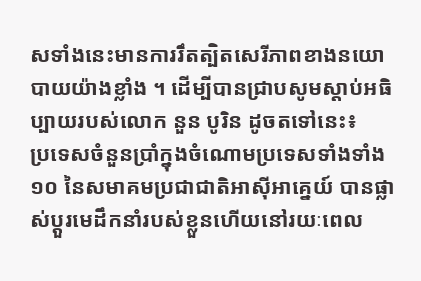សទាំងនេះមានការរឹតត្បិតសេរីភាពខាងនយោបាយយ៉ាងខ្លាំង ។ ដើម្បីបានជ្រាបសូមស្ដាប់អធិប្បាយរបស់លោក នួន បូរិន ដូចតទៅនេះ៖
ប្រទេសចំនួនប្រាំក្នុងចំណោមប្រទេសទាំងទាំង ១០ នៃសមាគមប្រជាជាតិអាស៊ីអាគ្នេយ៍ បានផ្លាស់ប្ដួរមេដឹកនាំរបស់ខ្លួនហើយនៅរយៈពេល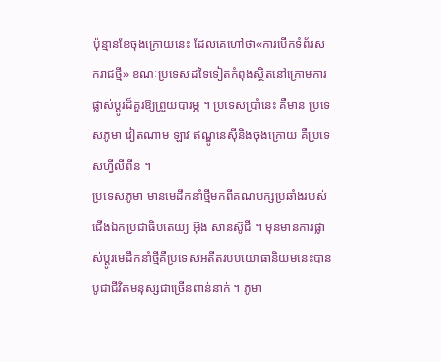ប៉ុន្មានខែចុងក្រោយនេះ ដែលគេហៅថា«ការបើកទំព័រសករាជថ្មី» ខណៈប្រទេសដទៃទៀតកំពុងស្ថិតនៅក្រោមការផ្លាស់ប្ដូរដ៏គួរឱ្យព្រួយបារម្ភ ។ ប្រទេសប្រាំនេះ គឺមាន ប្រទេសភូមា វៀតណាម ឡាវ ឥណ្ឌូនេស៊ីនិងចុងក្រោយ គឺប្រទេសហ្វីលីពីន ។
ប្រទេសភូមា មានមេដឹកនាំថ្មីមកពីគណបក្សប្រឆាំងរបស់ជើងឯកប្រជាធិបតេយ្យ អ៊ុង សានស៊ូជី ។ មុនមានការផ្លាស់ប្ដូរមេដឹកនាំថ្មីគឺប្រទេសអតីតរបបយោធានិយមនេះបានបូជាជីវិតមនុស្សជាច្រើនពាន់នាក់ ។ ភូមា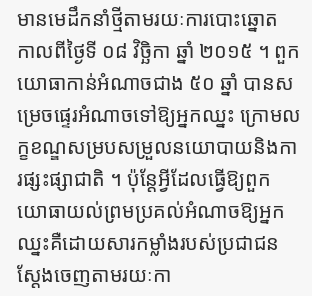មានមេដឹកនាំថ្មីតាមរយៈការបោះឆ្នោត កាលពីថ្ងៃទី ០៨ វិច្ឆិកា ឆ្នាំ ២០១៥ ។ ពួកយោធាកាន់អំណាចជាង ៥០ ឆ្នាំ បានសម្រេចផ្ទេរអំណាចទៅឱ្យអ្នកឈ្នះ ក្រោមលក្ខខណ្ឌសម្របសម្រួលនយោបាយនិងការផ្សះផ្សាជាតិ ។ ប៉ុន្តែអ្វីដែលធ្វើឱ្យពួកយោធាយល់ព្រមប្រគល់អំណាចឱ្យអ្នកឈ្នះគឺដោយសារកម្លាំងរបស់ប្រជាជន ស្ដែងចេញតាមរយៈកា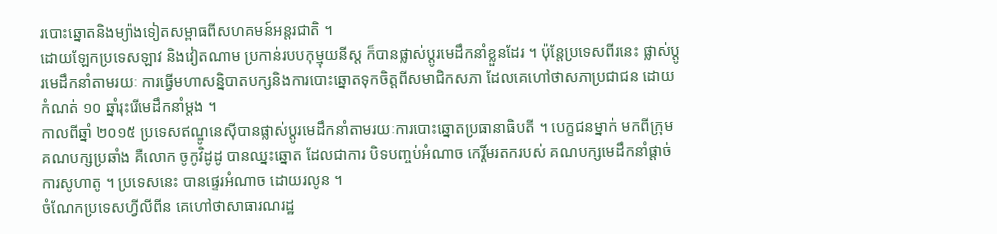របោះឆ្នោតនិងម្យ៉ាងទៀតសម្ពាធពីសហគមន៍អន្តរជាតិ ។
ដោយឡែកប្រទេសឡាវ និងវៀតណាម ប្រកាន់របបកុម្មុយនីស្ត ក៏បានផ្លាស់ប្ដូរមេដឹកនាំខ្លួនដែរ ។ ប៉ុន្តែប្រទេសពីរនេះ ផ្លាស់ប្ដូរមេដឹកនាំតាមរយៈ ការធ្វើមហាសន្និបាតបក្សនិងការបោះឆ្នោតទុកចិត្តពីសមាជិកសភា ដែលគេហៅថាសភាប្រជាជន ដោយកំណត់ ១០ ឆ្នាំរុះរើមេដឹកនាំម្ដង ។
កាលពីឆ្នាំ ២០១៥ ប្រទេសឥណ្ឌូនេស៊ីបានផ្លាស់ប្ដូរមេដឹកនាំតាមរយៈការបោះឆ្នោតប្រធានាធិបតី ។ បេក្ខជនម្នាក់ មកពីក្រុម គណបក្សប្រឆាំង គឺលោក ចូកូវិដូដូ បានឈ្នះឆ្នោត ដែលជាការ បិទបញ្ចប់អំណាច កេរ្តិ៍មរតករបស់ គណបក្សមេដឹកនាំផ្ដាច់ការសូហាតូ ។ ប្រទេសនេះ បានផ្ទេរអំណាច ដោយរលូន ។
ចំណែកប្រទេសហ្វីលីពីន គេហៅថាសាធារណរដ្ឋ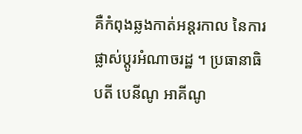គឺកំពុងឆ្លងកាត់អន្តរកាល នៃការផ្លាស់ប្ដូរអំណាចរដ្ឋ ។ ប្រធានាធិបតី បេនីណូ អាគីណូ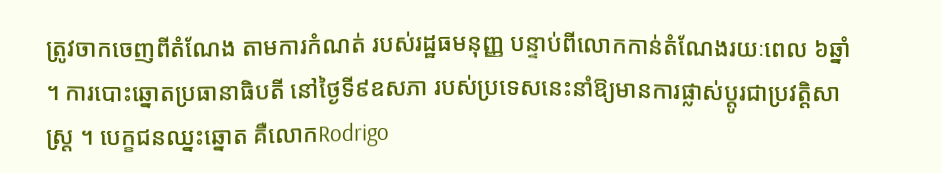ត្រូវចាកចេញពីតំណែង តាមការកំណត់ របស់រដ្ឋធមនុញ្ញ បន្ទាប់ពីលោកកាន់តំណែងរយៈពេល ៦ឆ្នាំ ។ ការបោះឆ្នោតប្រធានាធិបតី នៅថ្ងៃទី៩ឧសភា របស់ប្រទេសនេះនាំឱ្យមានការផ្លាស់ប្ដូរជាប្រវត្តិសាស្ត្រ ។ បេក្ខជនឈ្នះឆ្នោត គឺលោកRodrigo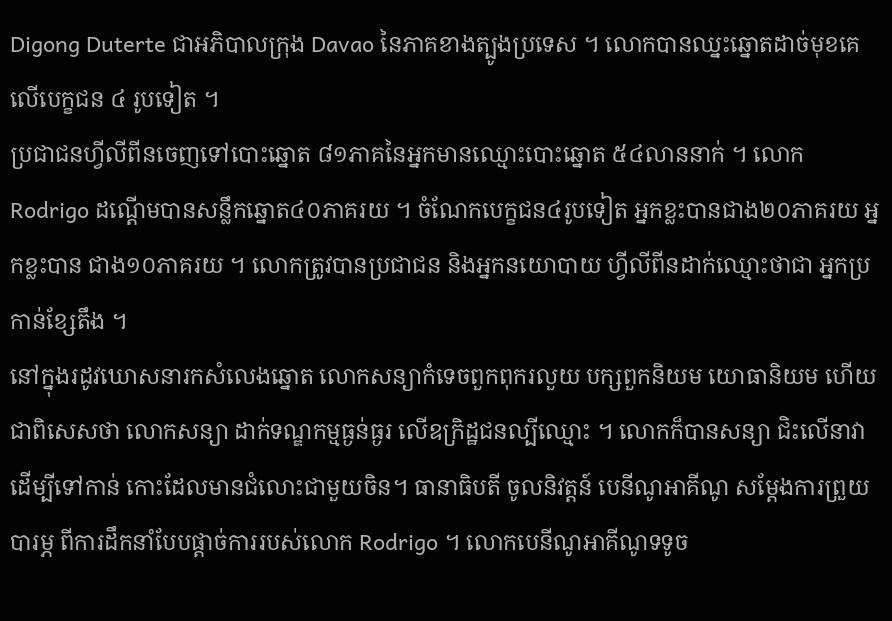Digong Duterte ជាអភិបាលក្រុង Davao នៃភាគខាងត្បូងប្រទេស ។ លោកបានឈ្នះឆ្នោតដាច់មុខគេ លើបេក្ខជន ៤ រូបទៀត ។
ប្រជាជនហ្វីលីពីនចេញទៅបោះឆ្នោត ៨១ភាគនៃអ្នកមានឈ្មោះបោះឆ្នោត ៥៤លាននាក់ ។ លោក Rodrigo ដណ្ដើមបានសន្លឹកឆ្នោត៤០ភាគរយ ។ ចំណែកបេក្ខជន៤រូបទៀត អ្នកខ្លះបានជាង២០ភាគរយ អ្នកខ្លះបាន ជាង១០ភាគរយ ។ លោកត្រូវបានប្រជាជន និងអ្នកនយោបាយ ហ្វីលីពីនដាក់ឈ្មោះថាជា អ្នកប្រកាន់ខ្សែតឹង ។
នៅក្នុងរដូវឃោសនារកសំលេងឆ្នោត លោកសន្យាកំទេចពួកពុករលួយ បក្សពួកនិយម យោធានិយម ហើយជាពិសេសថា លោកសន្យា ដាក់ទណ្ឌកម្មធ្ងន់ធ្ងរ លើឧក្រិដ្ឋជនល្បីឈ្មោះ ។ លោកក៏បានសន្យា ជិះលើនាវា ដើម្បីទៅកាន់ កោះដែលមានជំលោះជាមួយចិន។ ធានាធិបតី ចូលនិវត្តន៍ បេនីណូអាគីណូ សម្ដែងការព្រួយបារម្ភ ពីការដឹកនាំបែបផ្ដាច់ការរបស់លោក Rodrigo ។ លោកបេនីណូអាគីណូទទូច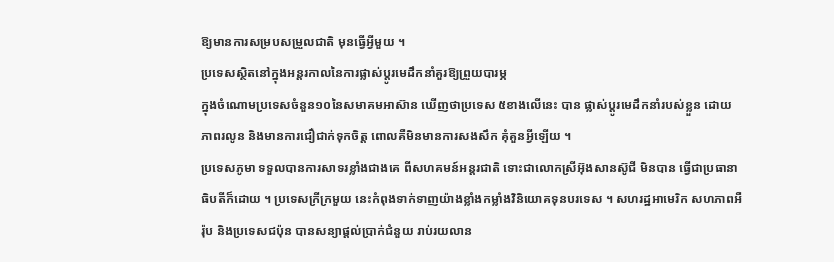ឱ្យមានការសម្របសម្រួលជាតិ មុនធ្វើអ្វីមួយ ។
ប្រទេសស្ថិតនៅក្នុងអន្តរកាលនៃការផ្លាស់ប្ដូរមេដឹកនាំគួរឱ្យព្រួយបារម្ភ
ក្នុងចំណោមប្រទេសចំនួន១០នៃសមាគមអាស៊ាន ឃើញថាប្រទេស ៥ខាងលើនេះ បាន ផ្លាស់ប្ដូរមេដឹកនាំរបស់ខ្លួន ដោយ ភាពរលូន និងមានការជឿជាក់ទុកចិត្ត ពោលគឺមិនមានការសងសឹក គុំគួនអ្វីឡើយ ។
ប្រទេសភូមា ទទួលបានការសាទរខ្លាំងជាងគេ ពីសហគមន៍អន្តរជាតិ ទោះជាលោកស្រីអ៊ុងសានស៊ូជី មិនបាន ធ្វើជាប្រធានាធិបតីក៏ដោយ ។ ប្រទេសក្រីក្រមួយ នេះកំពុងទាក់ទាញយ៉ាងខ្លាំងកម្លាំងវិនិយោគទុនបរទេស ។ សហរដ្ឋអាមេរិក សហភាពអឺរ៉ុប និងប្រទេសជប៉ុន បានសន្យាផ្ដល់ប្រាក់ជំនួយ រាប់រយលាន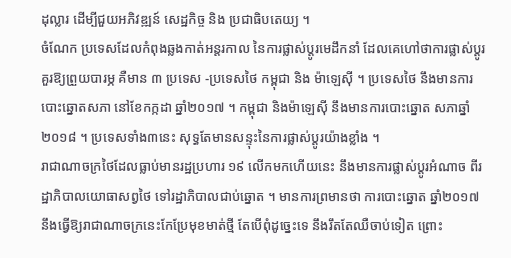ដុល្លារ ដើម្បីជួយអភិវឌ្ឍន៍ សេដ្ឋកិច្ច និង ប្រជាធិបតេយ្យ ។
ចំណែក ប្រទេសដែលកំពុងឆ្លងកាត់អន្តរកាល នៃការផ្លាស់ប្ដូរមេដឹកនាំ ដែលគេហៅថាការផ្លាស់ប្ដូរគួរឱ្យព្រួយបារម្ភ គឺមាន ៣ ប្រទេស -ប្រទេសថៃ កម្ពុជា និង ម៉ាឡេស៊ី ។ ប្រទេសថៃ នឹងមានការបោះឆ្នោតសភា នៅខែកក្កដា ឆ្នាំ២០១៧ ។ កម្ពុជា និងម៉ាឡេស៊ី នឹងមានការបោះឆ្នោត សភាឆ្នាំ២០១៨ ។ ប្រទេសទាំង៣នេះ សុទ្ធតែមានសន្ទុះនៃការផ្លាស់ប្ដូរយ៉ាងខ្លាំង ។
រាជាណាចក្រថៃដែលធ្លាប់មានរដ្ឋប្រហារ ១៩ លើកមកហើយនេះ នឹងមានការផ្លាស់ប្ដូរអំណាច ពីរដ្ឋាភិបាលយោធាសព្វថៃ ទៅរដ្ឋាភិបាលជាប់ឆ្នោត ។ មានការព្រមានថា ការបោះឆ្នោត ឆ្នាំ២០១៧ នឹងធ្វើឱ្យរាជាណាចក្រនេះកែប្រែមុខមាត់ថ្មី តែបើពុំដូច្នេះទេ នឹងរឹតតែឈឺចាប់ទៀត ព្រោះ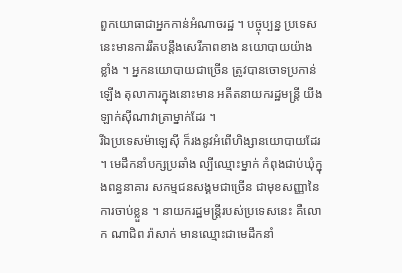ពួកយោធាជាអ្នកកាន់អំណាចរដ្ឋ ។ បច្ចុប្បន្ន ប្រទេសនេះមានការរឹតបន្តឹងសេរីភាពខាង នយោបាយយ៉ាងខ្លាំង ។ អ្នកនយោបាយជាច្រើន ត្រូវបានចោទប្រកាន់ឡើង តុលាការក្នុងនោះមាន អតីតនាយករដ្ឋមន្ត្រី យីងឡាក់ស៊ីណាវាត្រាម្នាក់ដែរ ។
រីឯប្រទេសម៉ាឡេស៊ី ក៏រងនូវអំពើហិង្សានយោបាយដែរ ។ មេដឹកនាំបក្សប្រឆាំង ល្បីឈ្មោះម្នាក់ កំពុងជាប់ឃុំក្នុងពន្ធនាគារ សកម្មជនសង្គមជាច្រើន ជាមុខសញ្ញានៃការចាប់ខ្លួន ។ នាយករដ្ឋមន្ត្រីរបស់ប្រទេសនេះ គឺលោក ណាជិព រ៉ាសាក់ មានឈ្មោះជាមេដឹកនាំ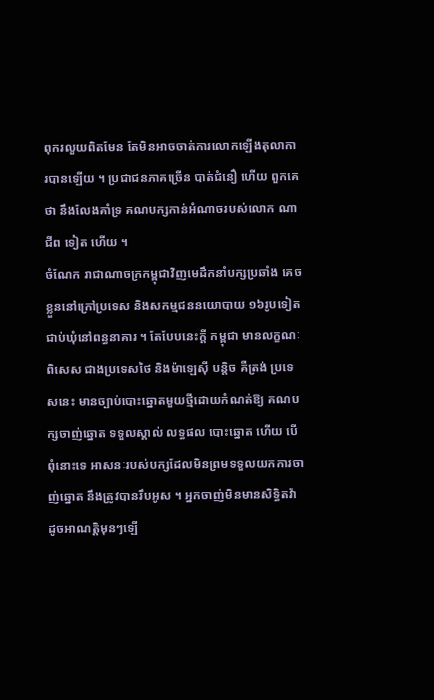ពុករលួយពិតមែន តែមិនអាចចាត់ការលោកឡើងតុលាការបានឡើយ ។ ប្រជាជនភាគច្រើន បាត់ជំនឿ ហើយ ពួកគេថា នឹងលែងគាំទ្រ គណបក្សកាន់អំណាចរបស់លោក ណាជីព ទៀត ហើយ ។
ចំណែក រាជាណាចក្រកម្ពុជាវិញមេដឹកនាំបក្សប្រឆាំង គេចខ្លួននៅក្រៅប្រទេស និងសកម្មជននយោបាយ ១៦រូបទៀតជាប់ឃុំនៅពន្ធនាគារ ។ តែបែបនេះក្ដី កម្ពុជា មានលក្ខណៈពិសេស ជាងប្រទេសថៃ និងម៉ាឡេស៊ី បន្តិច គឺត្រង់ ប្រទេសនេះ មានច្បាប់បោះឆ្នោតមួយថ្មីដោយកំណត់ឱ្យ គណបក្សចាញ់ឆ្នោត ទទួលស្គាល់ លទ្ធផល បោះឆ្នោត ហើយ បើពុំនោះទេ អាសនៈរបស់បក្សដែលមិនព្រមទទួលយកការចាញ់ឆ្នោត នឹងត្រូវបានរឹបអូស ។ អ្នកចាញ់មិនមានសិទ្ធិតវ៉ា ដូចអាណត្តិមុនៗឡើ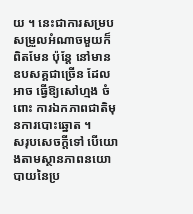យ ។ នេះជាការសម្របសម្រួលអំណាចមួយក៏ពិតមែន ប៉ុន្តែ នៅមានឧបសគ្គជាច្រើន ដែលអាច ធ្វើឱ្យសៅហ្មង ចំពោះ ការឯកភាពជាតិមុនការបោះឆ្នោត ។
សរុបសេចក្ដីទៅ បើយោងតាមស្ថានភាពនយោបាយនៃប្រ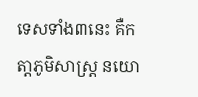ទេសទាំង៣នេះ គឺកតា្តភូមិសាស្ត្រ នយោ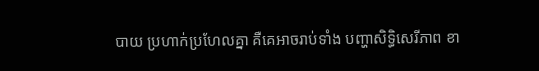បាយ ប្រហាក់ប្រហែលគ្នា គឺគេអាចរាប់ទាំង បញ្ហាសិទ្ធិសេរីភាព ខា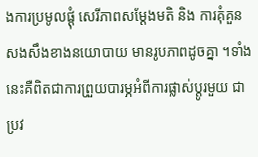ងការប្រមូលផ្ដុំ សេរីភាពសម្ដែងមតិ និង ការគុំគួនសងសឹងខាងនយោបាយ មានរូបភាពដូចគ្នា ។ទាំងនេះគឺពិតជាការព្រួយបារម្ភអំពីការផ្លាស់ប្ដូរមួយ ជាប្រវ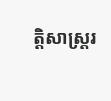ត្តិសាស្ត្ររ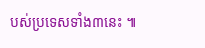បស់ប្រទេសទាំង៣នេះ ៕